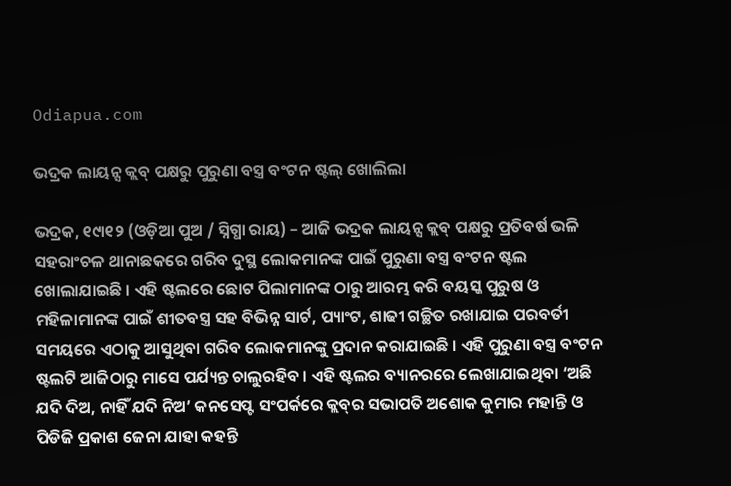Odiapua.com

ଭଦ୍ରକ ଲାୟନ୍ସ କ୍ଲବ୍ ପକ୍ଷରୁ ପୁରୁଣା ବସ୍ତ୍ର ବଂଟନ ଷ୍ଟଲ୍ ଖୋଲିଲା

ଭଦ୍ରକ, ୧୯ା୧୨ (ଓଡ଼ିଆ ପୁଅ / ସ୍ନିଗ୍ଧା ରାୟ) – ଆଜି ଭଦ୍ରକ ଲାୟନ୍ସ କ୍ଲବ୍ ପକ୍ଷରୁ ପ୍ରତିବର୍ଷ ଭଳି ସହରାଂଚଳ ଥାନାଛକରେ ଗରିବ ଦୁସ୍ଥ ଲୋକମାନଙ୍କ ପାଇଁ ପୁରୁଣା ବସ୍ତ୍ର ବଂଟନ ଷ୍ଟଲ ଖୋଲାଯାଇଛି । ଏହି ଷ୍ଟଲରେ ଛୋଟ ପିଲାମାନଙ୍କ ଠାରୁ ଆରମ୍ଭ କରି ବୟସ୍କ ପୁରୁଷ ଓ ମହିଳାମାନଙ୍କ ପାଇଁ ଶୀତବସ୍ତ୍ର ସହ ବିଭିନ୍ନ ସାର୍ଟ, ପ୍ୟାଂଟ, ଶାଢୀ ଗଚ୍ଛିତ ରଖାଯାଇ ପରବର୍ତୀ ସମୟରେ ଏଠାକୁ ଆସୁଥିବା ଗରିବ ଲୋକମାନଙ୍କୁ ପ୍ରଦାନ କରାଯାଇଛି । ଏହି ପୁରୁଣା ବସ୍ତ୍ର ବଂଟନ ଷ୍ଟଲଟି ଆଜିଠାରୁ ମାସେ ପର୍ଯ୍ୟନ୍ତ ଚାଲୁରହିବ । ଏହି ଷ୍ଟଲର ବ୍ୟାନରରେ ଲେଖାଯାଇଥିବା ‘ଅଛି ଯଦି ଦିଅ, ନାହିଁ ଯଦି ନିଅ’ କନସେପ୍ଟ ସଂପର୍କରେ କ୍ଲବ୍‌ର ସଭାପତି ଅଶୋକ କୁମାର ମହାନ୍ତି ଓ ପିଡିଜି ପ୍ରକାଶ ଜେନା ଯାହା କହନ୍ତି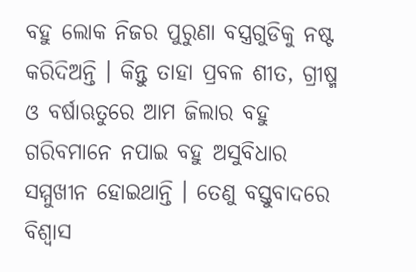ବହୁ ଲୋକ ନିଜର ପୁରୁଣା ବସ୍ତ୍ରଗୁଡିକୁ ନଷ୍ଟ କରିଦିଅନ୍ତି । କିନ୍ତୁ ତାହା ପ୍ରବଳ ଶୀତ, ଗ୍ରୀଷ୍ମ ଓ ବର୍ଷାଋତୁରେ ଆମ ଜିଲାର ବହୁ ଗରିବମାନେ ନପାଇ ବହୁ ଅସୁବିଧାର ସମ୍ମୁଖୀନ ହୋଇଥାନ୍ତି । ତେଣୁ ବସ୍ତୁବାଦରେ ବିଶ୍ୱାସ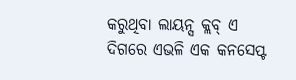କରୁଥିବା ଲାୟନ୍ସ କ୍ଲବ୍ ଏ ଦିଗରେ ଏଭଳି ଏକ କନସେପ୍ଟ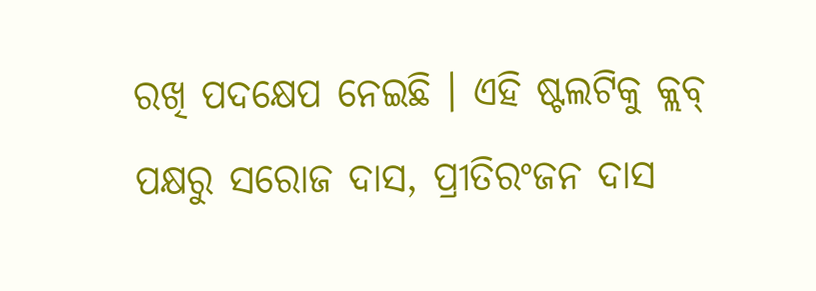ରଖି ପଦକ୍ଷେପ ନେଇଛି । ଏହି ଷ୍ଟଲଟିକୁ କ୍ଲବ୍ ପକ୍ଷରୁ ସରୋଜ ଦାସ, ପ୍ରୀତିରଂଜନ ଦାସ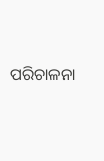ପରିଚାଳନା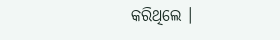କରିଥିଲେ ।